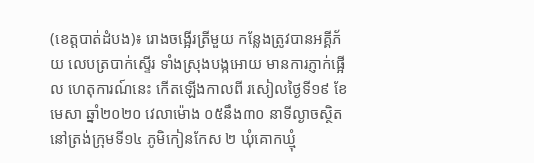(ខេត្តបាត់ដំបង)៖ រោងចង្អើរត្រីមួយ កន្លែងត្រូវបានអគ្គីភ័យ លេបត្របាក់ស្ទើរ ទាំងស្រុងបង្កអោយ មានការភ្ញាក់ផ្អើល ហេតុការណ៍នេះ កើតឡើងកាលពី រសៀលថ្ងៃទី១៩ ខែ មេសា ឆ្នាំ២០២០ វេលាម៉ោង ០៥នឹង៣០ នាទីល្ងាចស្ថិត នៅត្រង់ក្រុមទី១៤ ភូមិកៀនកែស ២ ឃុំគោកឃ្មុំ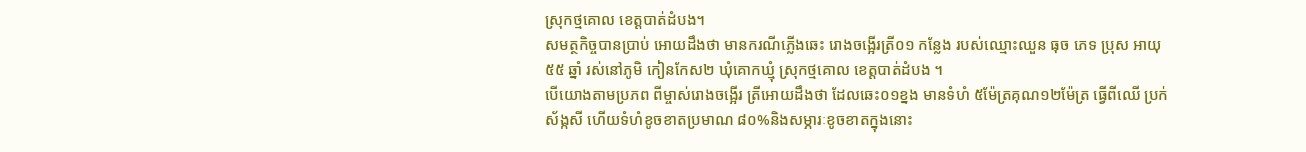ស្រុកថ្មគោល ខេត្តបាត់ដំបង។
សមត្ថកិច្ចបានប្រាប់ អោយដឹងថា មានករណីភ្លើងឆេះ រោងចង្អើរត្រី០១ កន្លែង របស់ឈ្មោះឈួន ធុច ភេទ ប្រុស អាយុ៥៥ ឆ្នាំ រស់នៅភូមិ កៀនកែស២ ឃុំគោកឃ្មុំ ស្រុកថ្មគោល ខេត្តបាត់ដំបង ។
បើយោងតាមប្រភព ពីម្ចាស់រោងចង្អើរ ត្រីអោយដឹងថា ដែលឆេះ០១ខ្នង មានទំហំ ៥ម៉ែត្រគុណ១២ម៉ែត្រ ធ្វើពីឈើ ប្រក់ស័ង្កសី ហើយទំហំខូចខាតប្រមាណ ៨០%និងសម្ភារៈខូចខាតក្នុងនោះ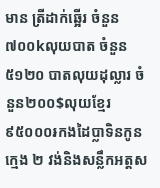មាន ត្រីដាក់ឆ្អើរ ចំនួន៧០០kលុយបាត ចំនួន៥១២០ បាតលុយដុល្លារ ចំនួន២០០$លុយខ្មែរ ៩៥០០០៛កងដៃប្លាទិនកូនក្មេង ២ វង់និងសន្លឹកអត្តស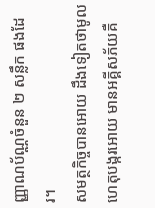ញ្ញាណប័ណ្ណចំនួន ២ សន្លឹក ផងដែរ។
សមត្ថកិច្ចបានអោយ ដឹងទៀតថាមូល ហេតុបង្ករអោយ មានអគ្គីសភ័យគឺ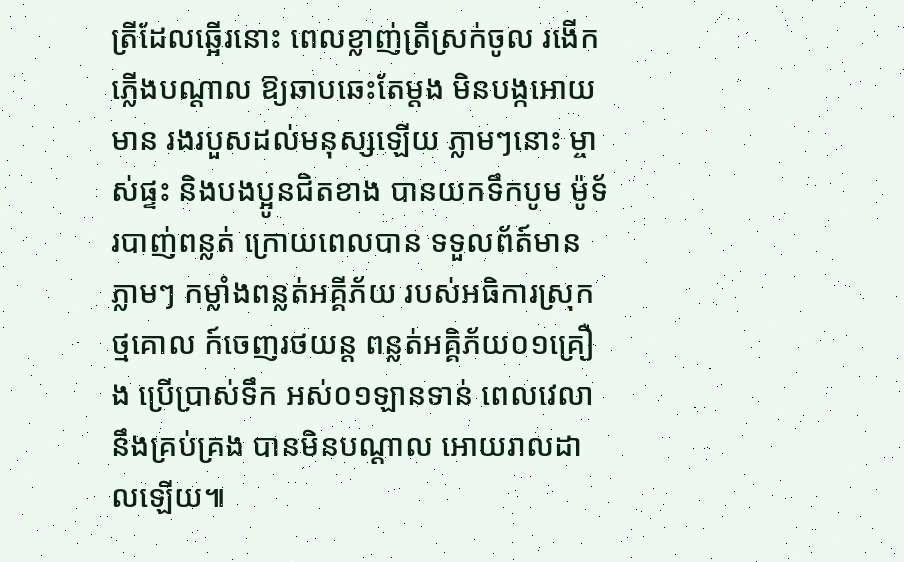ត្រីដែលឆ្អើរនោះ ពេលខ្លាញ់ត្រីស្រក់ចូល រងើកភ្លើងបណ្តាល ឱ្យឆាបឆេះតែម្តង មិនបង្កអោយមាន រងរបួសដល់មនុស្សឡើយ ភ្លាមៗនោះ ម្ចាស់ផ្ទះ និងបងប្អូនជិតខាង បានយកទឹកបូម ម៉ូទ័របាញ់ពន្លត់ ក្រោយពេលបាន ទទួលព័ត៍មានភ្លាមៗ កម្លាំងពន្លត់អគ្គីភ័យ របស់អធិការស្រុកថ្មគោល ក៍ចេញរថយន្ត ពន្លត់អគ្គិភ័យ០១គ្រឿង ប្រើប្រាស់ទឹក អស់០១ឡានទាន់ ពេលវេលានឹងគ្រប់គ្រង បានមិនបណ្តាល អោយរាលដាលឡើយ៕